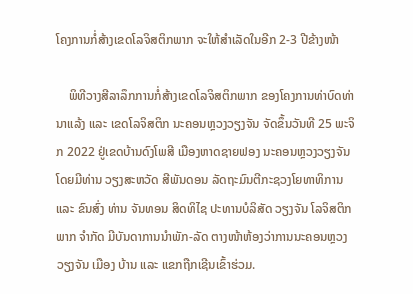ໂຄງການກໍ່ສ້າງເຂດໂລຈິສຕິກພາກ ຈະໃຫ້ສໍາເລັດໃນອີກ 2-3 ປີຂ້າງໜ້າ

    ພິທີວາງສີລາລຶກການກໍ່ສ້າງເຂດໂລຈິສຕິກພາກ ຂອງໂຄງການທ່າບົດທ່ານາແລ້ງ ແລະ ເຂດໂລຈິສຕິກ ນະຄອນຫຼວງວຽງຈັນ ຈັດຂຶ້ນວັນທີ 25 ພະຈິກ 2022 ຢູ່ເຂດບ້ານດົງໂພສີ ເມືອງຫາດຊາຍຟອງ ນະຄອນຫຼວງວຽງຈັນ ໂດຍມີທ່ານ ວຽງສະຫວັດ ສີພັນດອນ ລັດຖະມົນຕີກະຊວງໂຍທາທິການ ແລະ ຂົນສົ່ງ ທ່ານ ຈັນທອນ ສິດທິໄຊ ປະທານບໍລິສັດ ວຽງຈັນ ໂລຈິສຕິກພາກ ຈໍາກັດ ມີບັນດາການນໍາພັກ-ລັດ ຕາງໜ້າຫ້ອງວ່າການນະຄອນຫຼວງວຽງຈັນ ເມືອງ ບ້ານ ແລະ ແຂກຖືກເຊີນເຂົ້າຮ່ວມ.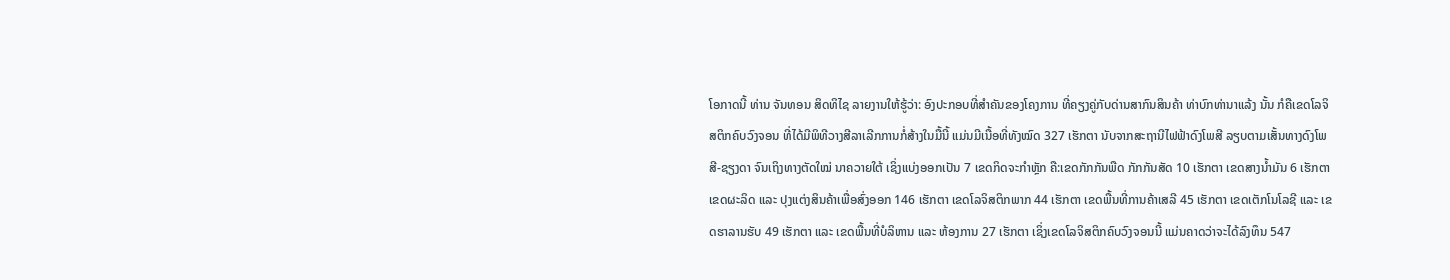ໂອກາດນີ້ ທ່ານ ຈັນທອນ ສິດທິໄຊ ລາຍງານໃຫ້ຮູ້ວ່າ: ອົງປະກອບທີ່ສໍາຄັນຂອງໂຄງການ ທີ່ຄຽງຄູ່ກັບດ່ານສາກົນສິນຄ້າ ທ່າບົກທ່ານາແລ້ງ ນັ້ນ ກໍຄືເຂດໂລຈິສຕິກຄົບວົງຈອນ ທີ່ໄດ້ມີພິທີວາງສີລາເລີກການກໍ່ສ້າງໃນມື້ນີ້ ແມ່ນມີເນື້ອທີ່ທັງໝົດ 327 ເຮັກຕາ ນັບຈາກສະຖານີໄຟຟ້າດົງໂພສີ ລຽບຕາມເສັ້ນທາງດົງໂພສີ-ຊຽງດາ ຈົນເຖິງທາງຕັດໃໝ່ ນາຄວາຍໃຕ້ ເຊິ່ງແບ່ງອອກເປັນ 7 ເຂດກິດຈະກໍາຫຼັກ ຄື:ເຂດກັກກັນພືດ ກັກກັນສັດ 10 ເຮັກຕາ ເຂດສາງນໍ້າມັນ 6 ເຮັກຕາ ເຂດຜະລິດ ແລະ ປຸງແຕ່ງສິນຄ້າເພື່ອສົ່ງອອກ 146 ເຮັກຕາ ເຂດໂລຈິສຕິກພາກ 44 ເຮັກຕາ ເຂດພື້ນທີ່ການຄ້າເສລີ 45 ເຮັກຕາ ເຂດເຕັກໂນໂລຊີ ແລະ ເຂດຮາລານຮັບ 49 ເຮັກຕາ ແລະ ເຂດພື້ນທີ່ບໍລິຫານ ແລະ ຫ້ອງການ 27 ເຮັກຕາ ເຊິ່ງເຂດໂລຈິສຕິກຄົບວົງຈອນນີ້ ແມ່ນຄາດວ່າຈະໄດ້ລົງທຶນ 547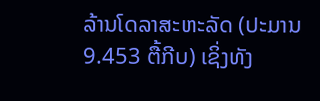ລ້ານໂດລາສະຫະລັດ (ປະມານ 9.453 ຕື້ກີບ) ເຊິ່ງທັງ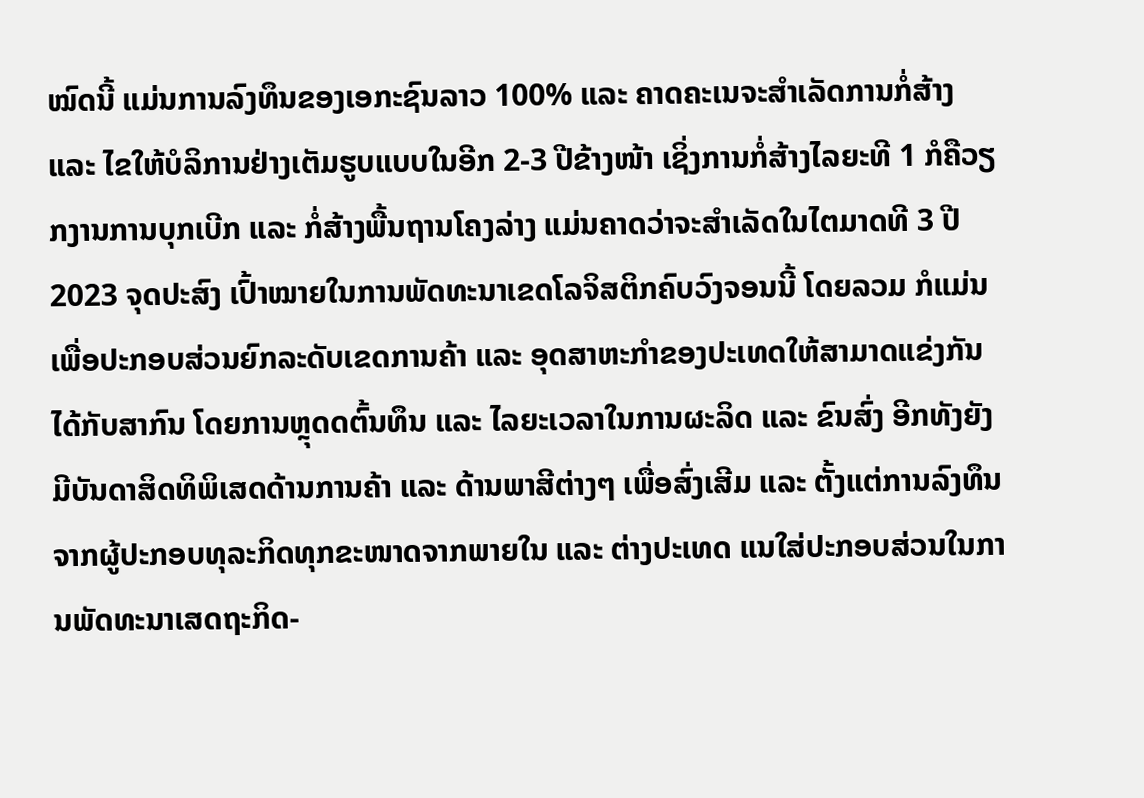ໝົດນີ້ ແມ່ນການລົງທຶນຂອງເອກະຊົນລາວ 100% ແລະ ຄາດຄະເນຈະສໍາເລັດການກໍ່ສ້າງ ແລະ ໄຂໃຫ້ບໍລິການຢ່າງເຕັມຮູບແບບໃນອີກ 2-3 ປີຂ້າງໜ້າ ເຊິ່ງການກໍ່ສ້າງໄລຍະທີ 1 ກໍຄືວຽກງານການບຸກເບີກ ແລະ ກໍ່ສ້າງພື້ນຖານໂຄງລ່າງ ແມ່ນຄາດວ່າຈະສໍາເລັດໃນໄຕມາດທີ 3 ປີ 2023 ຈຸດປະສົງ ເປົ້າໝາຍໃນການພັດທະນາເຂດໂລຈິສຕິກຄົບວົງຈອນນີ້ ໂດຍລວມ ກໍແມ່ນເພື່ອປະກອບສ່ວນຍົກລະດັບເຂດການຄ້າ ແລະ ອຸດສາຫະກໍາຂອງປະເທດໃຫ້ສາມາດແຂ່ງກັນໄດ້ກັບສາກົນ ໂດຍການຫຼຸດດຕົ້ນທຶນ ແລະ ໄລຍະເວລາໃນການຜະລິດ ແລະ ຂົນສົ່ງ ອີກທັງຍັງມີບັນດາສິດທິພິເສດດ້ານການຄ້າ ແລະ ດ້ານພາສີຕ່າງໆ ເພື່ອສົ່ງເສີມ ແລະ ຕັ້ງແຕ່ການລົງທຶນຈາກຜູ້ປະກອບທຸລະກິດທຸກຂະໜາດຈາກພາຍໃນ ແລະ ຕ່າງປະເທດ ແນໃສ່ປະກອບສ່ວນໃນການພັດທະນາເສດຖະກິດ-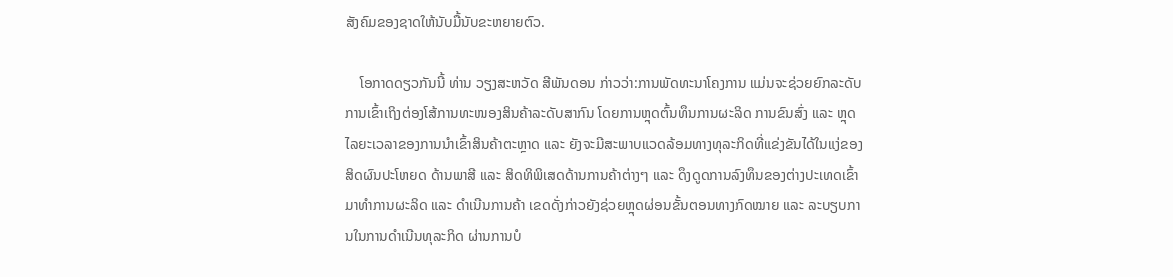ສັງຄົມຂອງຊາດໃຫ້ນັບມື້ນັບຂະຫຍາຍຕົວ.

    ໂອກາດດຽວກັນນີ້ ທ່ານ ວຽງສະຫວັດ ສີພັນດອນ ກ່າວວ່າ:ການພັດທະນາໂຄງການ ແມ່ນຈະຊ່ວຍຍົກລະດັບການເຂົ້າເຖິງຕ່ອງໂສ້ການທະໜອງສິນຄ້າລະດັບສາກົນ ໂດຍການຫຼຸດຕົ້ນທຶນການຜະລິດ ການຂົນສົ່ງ ແລະ ຫຼຸດໄລຍະເວລາຂອງການນໍາເຂົ້າສິນຄ້າຕະຫຼາດ ແລະ ຍັງຈະມີສະພາບແວດລ້ອມທາງທຸລະກິດທີ່ແຂ່ງຂັນໄດ້ໃນແງ່ຂອງສິດຜົນປະໂຫຍດ ດ້ານພາສີ ແລະ ສິດທິພິເສດດ້ານການຄ້າຕ່າງໆ ແລະ ດຶງດູດການລົງທຶນຂອງຕ່າງປະເທດເຂົ້າມາທໍາການຜະລິດ ແລະ ດໍາເນີນການຄ້າ ເຂດດັ່ງກ່າວຍັງຊ່ວຍຫຼຸດຜ່ອນຂັ້ນຕອນທາງກົດໝາຍ ແລະ ລະບຽບການໃນການດໍາເນີນທຸລະກິດ ຜ່ານການບໍ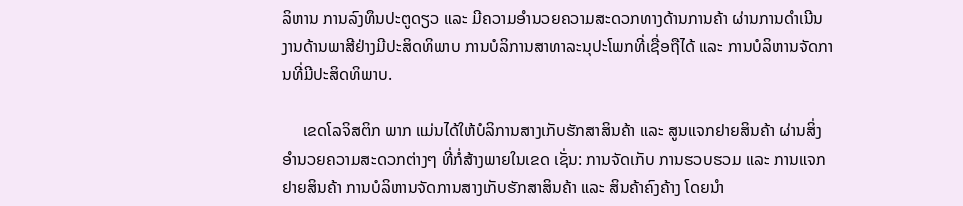ລິຫານ ການລົງທຶນປະຕູດຽວ ແລະ ມີຄວາມອໍານວຍຄວາມສະດວກທາງດ້ານການຄ້າ ຜ່ານການດໍາເນີນງານດ້ານພາສີຢ່າງມີປະສິດທິພາບ ການບໍລິການສາທາລະນຸປະໂພກທີ່ເຊື່ອຖືໄດ້ ແລະ ການບໍລິຫານຈັດການທີ່ມີປະສິດທິພາບ.

     ເຂດໂລຈິສຕິກ ພາກ ແມ່ນໄດ້ໃຫ້ບໍລິການສາງເກັບຮັກສາສິນຄ້າ ແລະ ສູນແຈກຢາຍສິນຄ້າ ຜ່ານສິ່ງອໍານວຍຄວາມສະດວກຕ່າງໆ ທີ່ກໍ່ສ້າງພາຍໃນເຂດ ເຊັ່ນ: ການຈັດເກັບ ການຮວບຮວມ ແລະ ການແຈກຢາຍສິນຄ້າ ການບໍລິຫານຈັດການສາງເກັບຮັກສາສິນຄ້າ ແລະ ສິນຄ້າຄົງຄ້າງ ໂດຍນໍາ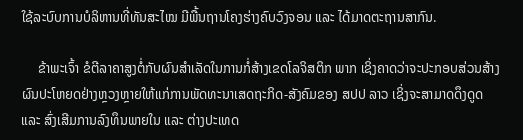ໃຊ້ລະບົບການບໍລິຫານທີ່ທັນສະໄໝ ມີພື້ນຖານໂຄງຮ່າງຄົບວົງຈອນ ແລະ ໄດ້ມາດຕະຖານສາກົນ.

     ຂ້າພະເຈົ້າ ຂໍຕີລາຄາສູງຕໍ່ກັບຜົນສໍາເລັດໃນການກໍ່ສ້າງເຂດໂລຈິສຕິກ ພາກ ເຊິ່ງຄາດວ່າຈະປະກອບສ່ວນສ້າງຜົນປະໂຫຍດຢ່າງຫຼວງຫຼາຍໃຫ້ແກ່ການພັດທະນາເສດຖະກິດ-ສັງຄົມຂອງ ສປປ ລາວ ເຊິ່ງຈະສາມາດດຶງດູດ ແລະ ສົ່ງເສີມການລົງທຶນພາຍໃນ ແລະ ຕ່າງປະເທດ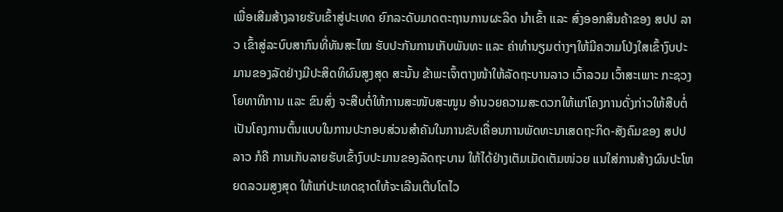ເພື່ອເສີມສ້າງລາຍຮັບເຂົ້າສູ່ປະເທດ ຍົກລະດັບມາດຕະຖານການຜະລິດ ນໍາເຂົ້າ ແລະ ສົ່ງອອກສິນຄ້າຂອງ ສປປ ລາວ ເຂົ້າສູ່ລະບົບສາກົນທີ່ທັນສະໄໝ ຮັບປະກັນການເກັບພັນທະ ແລະ ຄ່າທໍານຽມຕ່າງໆໃຫ້ມີຄວາມໂປ່ງໃສເຂົ້າງົບປະມານຂອງລັດຢ່າງມີປະສິດທິຜົນສູງສຸດ ສະນັ້ນ ຂ້າພະເຈົ້າຕາງໜ້າໃຫ້ລັດຖະບານລາວ ເວົ້າລວມ ເວົ້າສະເພາະ ກະຊວງໂຍທາທິການ ແລະ ຂົນສົ່ງ ຈະສືບຕໍ່ໃຫ້ການສະໜັບສະໜູນ ອໍານວຍຄວາມສະດວກໃຫ້ແກ່ໂຄງການດັ່ງກ່າວໃຫ້ສືບຕໍ່ເປັນໂຄງການຕົ້ນແບບໃນການປະກອບສ່ວນສໍາຄັນໃນການຂັບເຄື່ອນການພັດທະນາເສດຖະກິດ-ສັງຄົມຂອງ ສປປ ລາວ ກໍຄື ການເກັບລາຍຮັບເຂົ້າງົບປະມານຂອງລັດຖະບານ ໃຫ້ໄດ້ຢ່າງເຕັມເມັດເຕັມໜ່ວຍ ແນໃສ່ການສ້າງຜົນປະໂຫຍດລວມສູງສຸດ ໃຫ້ແກ່ປະເທດຊາດໃຫ້ຈະເລີນເຕີບໂຕໄວ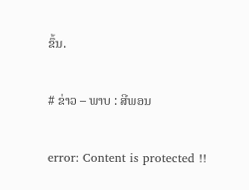ຂຶ້ນ.

# ຂ່າວ – ພາບ : ສີພອນ

error: Content is protected !!